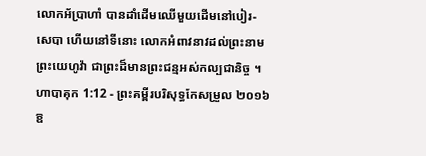លោកអ័ប្រាហាំ បានដាំដើមឈើមួយដើមនៅបៀរ-សេបា ហើយនៅទីនោះ លោកអំពាវនាវដល់ព្រះនាមព្រះយេហូវ៉ា ជាព្រះដ៏មានព្រះជន្មអស់កល្បជានិច្ច ។
ហាបាគុក 1:12 - ព្រះគម្ពីរបរិសុទ្ធកែសម្រួល ២០១៦ ឱ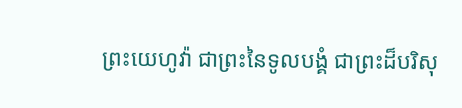ព្រះយេហូវ៉ា ជាព្រះនៃទូលបង្គំ ជាព្រះដ៏បរិសុ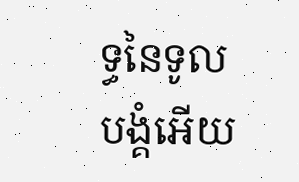ទ្ធនៃទូលបង្គំអើយ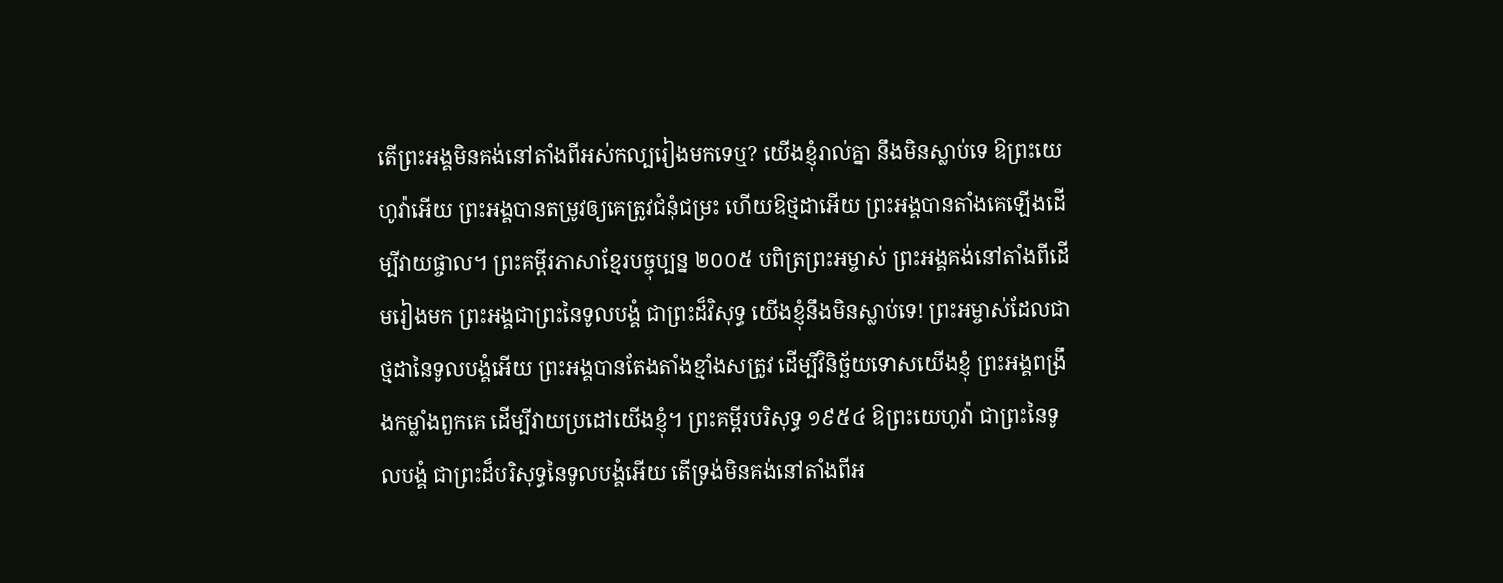តើព្រះអង្គមិនគង់នៅតាំងពីអស់កល្បរៀងមកទេឬ? យើងខ្ញុំរាល់គ្នា នឹងមិនស្លាប់ទេ ឱព្រះយេហូវ៉ាអើយ ព្រះអង្គបានតម្រូវឲ្យគេត្រូវជំនុំជម្រះ ហើយឱថ្មដាអើយ ព្រះអង្គបានតាំងគេឡើងដើម្បីវាយផ្ចាល។ ព្រះគម្ពីរភាសាខ្មែរបច្ចុប្បន្ន ២០០៥ បពិត្រព្រះអម្ចាស់ ព្រះអង្គគង់នៅតាំងពីដើមរៀងមក ព្រះអង្គជាព្រះនៃទូលបង្គំ ជាព្រះដ៏វិសុទ្ធ យើងខ្ញុំនឹងមិនស្លាប់ទេ! ព្រះអម្ចាស់ដែលជាថ្មដានៃទូលបង្គំអើយ ព្រះអង្គបានតែងតាំងខ្មាំងសត្រូវ ដើម្បីវិនិច្ឆ័យទោសយើងខ្ញុំ ព្រះអង្គពង្រឹងកម្លាំងពួកគេ ដើម្បីវាយប្រដៅយើងខ្ញុំ។ ព្រះគម្ពីរបរិសុទ្ធ ១៩៥៤ ឱព្រះយេហូវ៉ា ជាព្រះនៃទូលបង្គំ ជាព្រះដ៏បរិសុទ្ធនៃទូលបង្គំអើយ តើទ្រង់មិនគង់នៅតាំងពីអ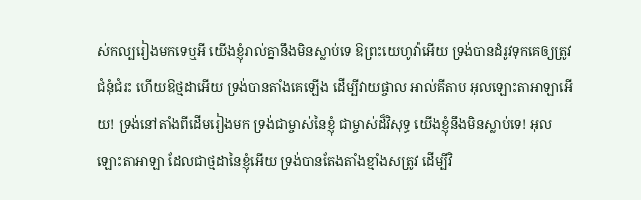ស់កល្បរៀងមកទេឬអី យើងខ្ញុំរាល់គ្នានឹងមិនស្លាប់ទេ ឱព្រះយេហូវ៉ាអើយ ទ្រង់បានដំរូវទុកគេឲ្យត្រូវជំនុំជំរះ ហើយឱថ្មដាអើយ ទ្រង់បានតាំងគេឡើង ដើម្បីវាយផ្ចាល អាល់គីតាប អុលឡោះតាអាឡាអើយ! ទ្រង់នៅតាំងពីដើមរៀងមក ទ្រង់ជាម្ចាស់នៃខ្ញុំ ជាម្ចាស់ដ៏វិសុទ្ធ យើងខ្ញុំនឹងមិនស្លាប់ទេ! អុលឡោះតាអាឡា ដែលជាថ្មដានៃខ្ញុំអើយ ទ្រង់បានតែងតាំងខ្មាំងសត្រូវ ដើម្បីវិ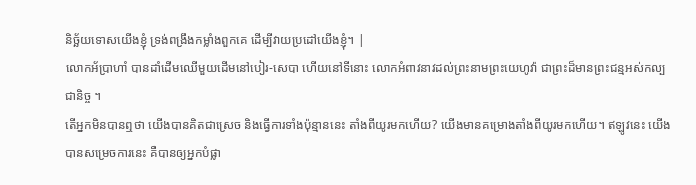និច្ឆ័យទោសយើងខ្ញុំ ទ្រង់ពង្រឹងកម្លាំងពួកគេ ដើម្បីវាយប្រដៅយើងខ្ញុំ។ |
លោកអ័ប្រាហាំ បានដាំដើមឈើមួយដើមនៅបៀរ-សេបា ហើយនៅទីនោះ លោកអំពាវនាវដល់ព្រះនាមព្រះយេហូវ៉ា ជាព្រះដ៏មានព្រះជន្មអស់កល្បជានិច្ច ។
តើអ្នកមិនបានឮថា យើងបានគិតជាស្រេច និងធ្វើការទាំងប៉ុន្មាននេះ តាំងពីយូរមកហើយ? យើងមានគម្រោងតាំងពីយូរមកហើយ។ ឥឡូវនេះ យើងបានសម្រេចការនេះ គឺបានឲ្យអ្នកបំផ្លា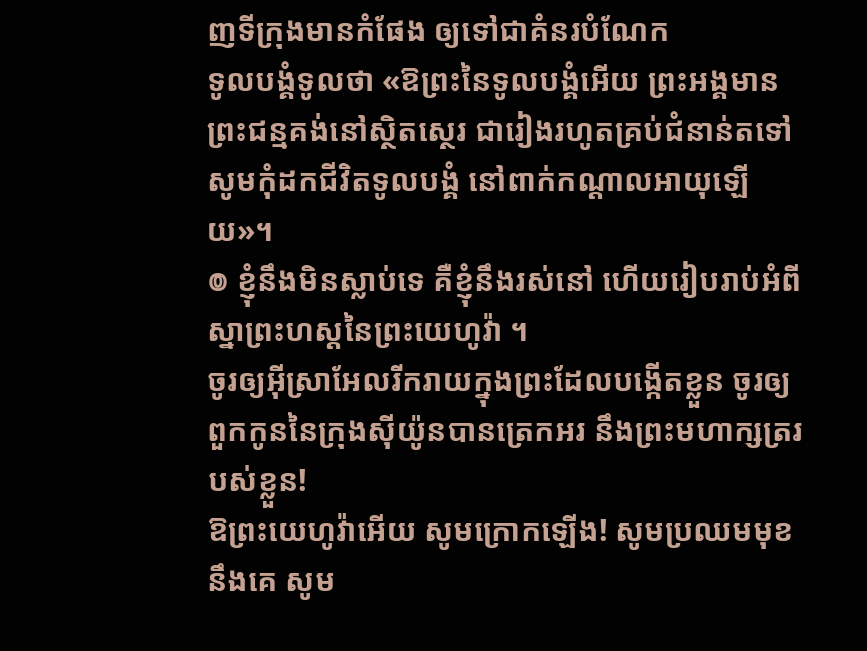ញទីក្រុងមានកំផែង ឲ្យទៅជាគំនរបំណែក
ទូលបង្គំទូលថា «ឱព្រះនៃទូលបង្គំអើយ ព្រះអង្គមានព្រះជន្មគង់នៅស្ថិតស្ថេរ ជារៀងរហូតគ្រប់ជំនាន់តទៅ សូមកុំដកជីវិតទូលបង្គំ នៅពាក់កណ្ដាលអាយុឡើយ»។
៙ ខ្ញុំនឹងមិនស្លាប់ទេ គឺខ្ញុំនឹងរស់នៅ ហើយរៀបរាប់អំពីស្នាព្រះហស្តនៃព្រះយេហូវ៉ា ។
ចូរឲ្យអ៊ីស្រាអែលរីករាយក្នុងព្រះដែលបង្កើតខ្លួន ចូរឲ្យពួកកូននៃក្រុងស៊ីយ៉ូនបានត្រេកអរ នឹងព្រះមហាក្សត្ររបស់ខ្លួន!
ឱព្រះយេហូវ៉ាអើយ សូមក្រោកឡើង! សូមប្រឈមមុខនឹងគេ សូម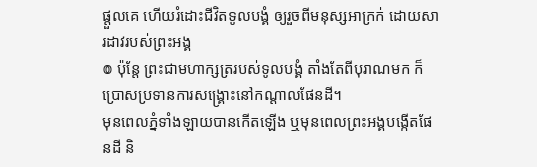ផ្ដួលគេ ហើយរំដោះជីវិតទូលបង្គំ ឲ្យរួចពីមនុស្សអាក្រក់ ដោយសារដាវរបស់ព្រះអង្គ
៙ ប៉ុន្តែ ព្រះជាមហាក្សត្ររបស់ទូលបង្គំ តាំងតែពីបុរាណមក ក៏ប្រោសប្រទានការសង្គ្រោះនៅកណ្ដាលផែនដី។
មុនពេលភ្នំទាំងឡាយបានកើតឡើង ឬមុនពេលព្រះអង្គបង្កើតផែនដី និ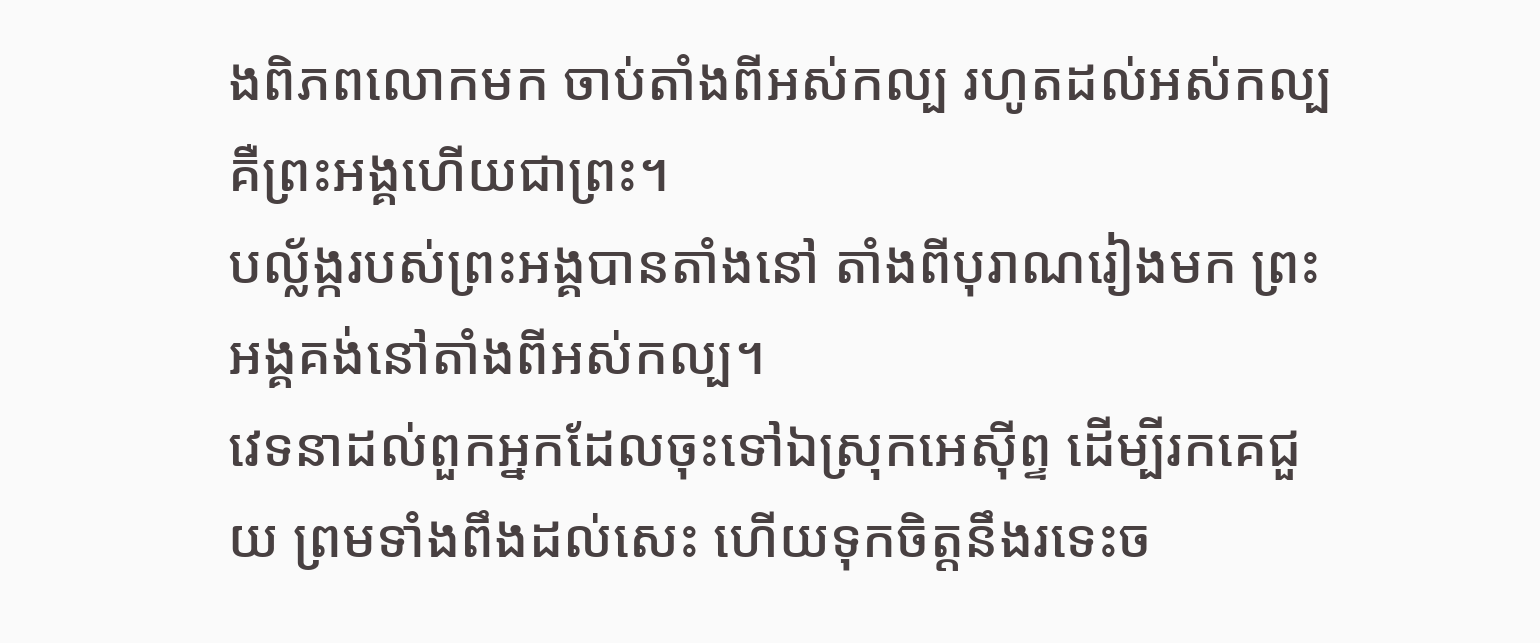ងពិភពលោកមក ចាប់តាំងពីអស់កល្ប រហូតដល់អស់កល្ប គឺព្រះអង្គហើយជាព្រះ។
បល្ល័ង្ករបស់ព្រះអង្គបានតាំងនៅ តាំងពីបុរាណរៀងមក ព្រះអង្គគង់នៅតាំងពីអស់កល្ប។
វេទនាដល់ពួកអ្នកដែលចុះទៅឯស្រុកអេស៊ីព្ទ ដើម្បីរកគេជួយ ព្រមទាំងពឹងដល់សេះ ហើយទុកចិត្តនឹងរទេះច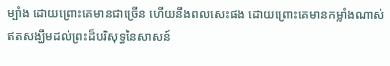ម្បាំង ដោយព្រោះគេមានជាច្រើន ហើយនឹងពលសេះផង ដោយព្រោះគេមានកម្លាំងណាស់ ឥតសង្ឃឹមដល់ព្រះដ៏បរិសុទ្ធនៃសាសន៍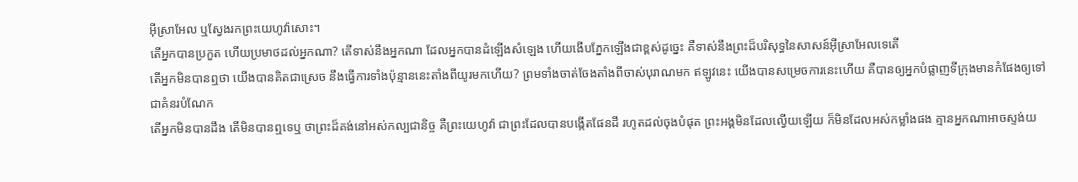អ៊ីស្រាអែល ឬស្វែងរកព្រះយេហូវ៉ាសោះ។
តើអ្នកបានប្រកួត ហើយប្រមាថដល់អ្នកណា? តើទាស់នឹងអ្នកណា ដែលអ្នកបានដំឡើងសំឡេង ហើយងើបភ្នែកឡើងជាខ្ពស់ដូច្នេះ គឺទាស់នឹងព្រះដ៏បរិសុទ្ធនៃសាសន៍អ៊ីស្រាអែលទេតើ
តើអ្នកមិនបានឮថា យើងបានគិតជាស្រេច នឹងធ្វើការទាំងប៉ុន្មាននេះតាំងពីយូរមកហើយ? ព្រមទាំងចាត់ចែងតាំងពីចាស់បុរាណមក ឥឡូវនេះ យើងបានសម្រេចការនេះហើយ គឺបានឲ្យអ្នកបំផ្លាញទីក្រុងមានកំផែងឲ្យទៅជាគំនរបំណែក
តើអ្នកមិនបានដឹង តើមិនបានឮទេឬ ថាព្រះដ៏គង់នៅអស់កល្បជានិច្ច គឺព្រះយេហូវ៉ា ជាព្រះដែលបានបង្កើតផែនដី រហូតដល់ចុងបំផុត ព្រះអង្គមិនដែលល្វើយឡើយ ក៏មិនដែលអស់កម្លាំងផង គ្មានអ្នកណាអាចស្ទង់យ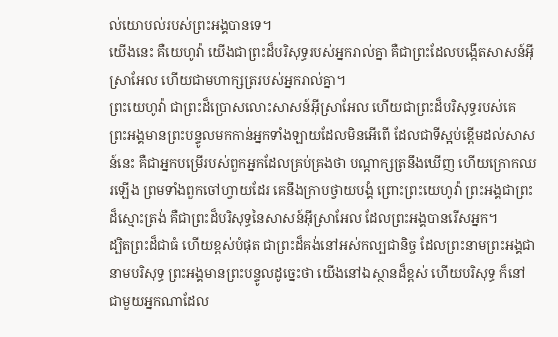ល់យោបល់របស់ព្រះអង្គបានទេ។
យើងនេះ គឺយេហូវ៉ា យើងជាព្រះដ៏បរិសុទ្ធរបស់អ្នករាល់គ្នា គឺជាព្រះដែលបង្កើតសាសន៍អ៊ីស្រាអែល ហើយជាមហាក្សត្ររបស់អ្នករាល់គ្នា។
ព្រះយេហូវ៉ា ជាព្រះដ៏ប្រោសលោះសាសន៍អ៊ីស្រាអែល ហើយជាព្រះដ៏បរិសុទ្ធរបស់គេ ព្រះអង្គមានព្រះបន្ទូលមកកាន់អ្នកទាំងឡាយដែលមិនអើពើ ដែលជាទីស្អប់ខ្ពើមដល់សាសន៍នេះ គឺជាអ្នកបម្រើរបស់ពួកអ្នកដែលគ្រប់គ្រងថា បណ្ដាក្សត្រនឹងឃើញ ហើយក្រោកឈរឡើង ព្រមទាំងពួកចៅហ្វាយដែរ គេនឹងក្រាបថ្វាយបង្គំ ព្រោះព្រះយេហូវ៉ា ព្រះអង្គជាព្រះដ៏ស្មោះត្រង់ គឺជាព្រះដ៏បរិសុទ្ធនៃសាសន៍អ៊ីស្រាអែល ដែលព្រះអង្គបានរើសអ្នក។
ដ្បិតព្រះដ៏ជាធំ ហើយខ្ពស់បំផុត ជាព្រះដ៏គង់នៅអស់កល្បជានិច្ច ដែលព្រះនាមព្រះអង្គជានាមបរិសុទ្ធ ព្រះអង្គមានព្រះបន្ទូលដូច្នេះថា យើងនៅឯស្ថានដ៏ខ្ពស់ ហើយបរិសុទ្ធ ក៏នៅជាមួយអ្នកណាដែល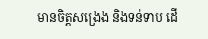មានចិត្តសង្រេង និងទន់ទាប ដើ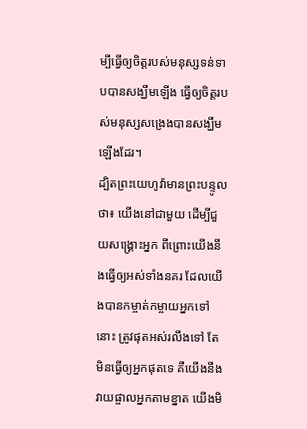ម្បីធ្វើឲ្យចិត្តរបស់មនុស្សទន់ទាបបានសង្ឃឹមឡើង ធ្វើឲ្យចិត្តរបស់មនុស្សសង្រេងបានសង្ឃឹមឡើងដែរ។
ដ្បិតព្រះយេហូវ៉ាមានព្រះបន្ទូលថា៖ យើងនៅជាមួយ ដើម្បីជួយសង្គ្រោះអ្នក ពីព្រោះយើងនឹងធ្វើឲ្យអស់ទាំងនគរ ដែលយើងបានកម្ចាត់កម្ចាយអ្នកទៅនោះ ត្រូវផុតអស់រលីងទៅ តែមិនធ្វើឲ្យអ្នកផុតទេ គឺយើងនឹងវាយផ្ចាលអ្នកតាមខ្នាត យើងមិ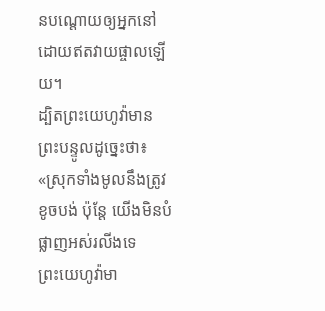នបណ្តោយឲ្យអ្នកនៅដោយឥតវាយផ្ចាលឡើយ។
ដ្បិតព្រះយេហូវ៉ាមានព្រះបន្ទូលដូច្នេះថា៖ «ស្រុកទាំងមូលនឹងត្រូវខូចបង់ ប៉ុន្តែ យើងមិនបំផ្លាញអស់រលីងទេ
ព្រះយេហូវ៉ាមា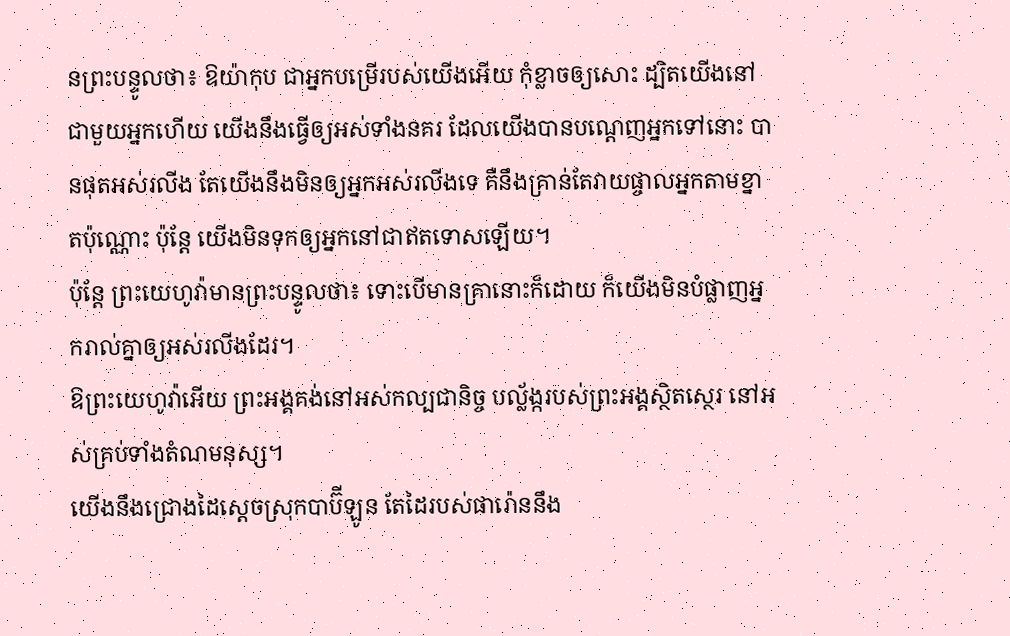នព្រះបន្ទូលថា៖ ឱយ៉ាកុប ជាអ្នកបម្រើរបស់យើងអើយ កុំខ្លាចឲ្យសោះ ដ្បិតយើងនៅជាមួយអ្នកហើយ យើងនឹងធ្វើឲ្យអស់ទាំងនគរ ដែលយើងបានបណ្ដេញអ្នកទៅនោះ បានផុតអស់រលីង តែយើងនឹងមិនឲ្យអ្នកអស់រលីងទេ គឺនឹងគ្រាន់តែវាយផ្ចាលអ្នកតាមខ្នាតប៉ុណ្ណោះ ប៉ុន្តែ យើងមិនទុកឲ្យអ្នកនៅជាឥតទោសឡើយ។
ប៉ុន្តែ ព្រះយេហូវ៉ាមានព្រះបន្ទូលថា៖ ទោះបើមានគ្រានោះក៏ដោយ ក៏យើងមិនបំផ្លាញអ្នករាល់គ្នាឲ្យអស់រលីងដែរ។
ឱព្រះយេហូវ៉ាអើយ ព្រះអង្គគង់នៅអស់កល្បជានិច្ច បល្ល័ង្ករបស់ព្រះអង្គស្ថិតស្ថេរ នៅអស់គ្រប់ទាំងតំណមនុស្ស។
យើងនឹងជ្រោងដៃស្តេចស្រុកបាប៊ីឡូន តែដៃរបស់ផារ៉ោននឹង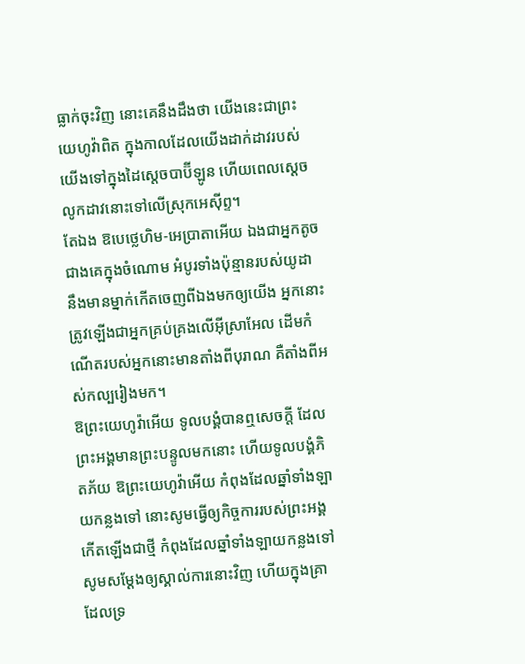ធ្លាក់ចុះវិញ នោះគេនឹងដឹងថា យើងនេះជាព្រះយេហូវ៉ាពិត ក្នុងកាលដែលយើងដាក់ដាវរបស់យើងទៅក្នុងដៃស្តេចបាប៊ីឡូន ហើយពេលស្ដេចលូកដាវនោះទៅលើស្រុកអេស៊ីព្ទ។
តែឯង ឱបេថ្លេហិម-អេប្រាតាអើយ ឯងជាអ្នកតូចជាងគេក្នុងចំណោម អំបូរទាំងប៉ុន្មានរបស់យូដា នឹងមានម្នាក់កើតចេញពីឯងមកឲ្យយើង អ្នកនោះត្រូវឡើងជាអ្នកគ្រប់គ្រងលើអ៊ីស្រាអែល ដើមកំណើតរបស់អ្នកនោះមានតាំងពីបុរាណ គឺតាំងពីអស់កល្បរៀងមក។
ឱព្រះយេហូវ៉ាអើយ ទូលបង្គំបានឮសេចក្ដី ដែលព្រះអង្គមានព្រះបន្ទូលមកនោះ ហើយទូលបង្គំភិតភ័យ ឱព្រះយេហូវ៉ាអើយ កំពុងដែលឆ្នាំទាំងឡាយកន្លងទៅ នោះសូមធ្វើឲ្យកិច្ចការរបស់ព្រះអង្គកើតឡើងជាថ្មី កំពុងដែលឆ្នាំទាំងឡាយកន្លងទៅ សូមសម្ដែងឲ្យស្គាល់ការនោះវិញ ហើយក្នុងគ្រាដែលទ្រ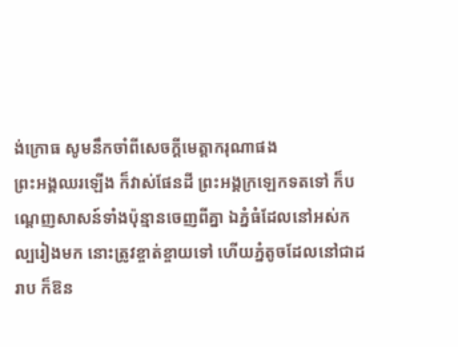ង់ក្រោធ សូមនឹកចាំពីសេចក្ដីមេត្តាករុណាផង
ព្រះអង្គឈរឡើង ក៏វាស់ផែនដី ព្រះអង្គក្រឡេកទតទៅ ក៏បណ្តេញសាសន៍ទាំងប៉ុន្មានចេញពីគ្នា ឯភ្នំធំដែលនៅអស់កល្បរៀងមក នោះត្រូវខ្ចាត់ខ្ចាយទៅ ហើយភ្នំតូចដែលនៅជាដរាប ក៏ឱន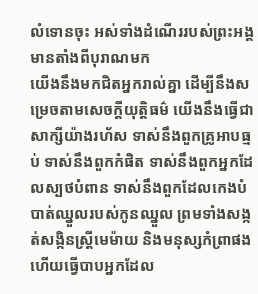លំទោនចុះ អស់ទាំងដំណើររបស់ព្រះអង្គមានតាំងពីបុរាណមក
យើងនឹងមកជិតអ្នករាល់គ្នា ដើម្បីនឹងសម្រេចតាមសេចក្ដីយុត្តិធម៌ យើងនឹងធ្វើជាសាក្សីយ៉ាងរហ័ស ទាស់នឹងពួកគ្រូអាបធ្មប់ ទាស់នឹងពួកកំផិត ទាស់នឹងពួកអ្នកដែលស្បថបំពាន ទាស់នឹងពួកដែលកេងបំបាត់ឈ្នួលរបស់កូនឈ្នួល ព្រមទាំងសង្កត់សង្កិនស្ត្រីមេម៉ាយ និងមនុស្សកំព្រាផង ហើយធ្វើបាបអ្នកដែល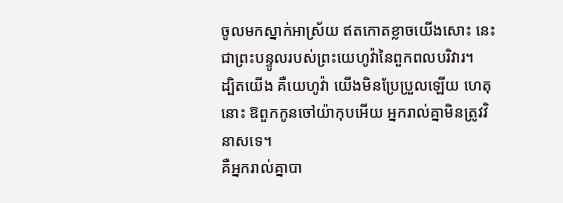ចូលមកស្នាក់អាស្រ័យ ឥតកោតខ្លាចយើងសោះ នេះជាព្រះបន្ទូលរបស់ព្រះយេហូវ៉ានៃពួកពលបរិវារ។
ដ្បិតយើង គឺយេហូវ៉ា យើងមិនប្រែប្រួលឡើយ ហេតុនោះ ឱពួកកូនចៅយ៉ាកុបអើយ អ្នករាល់គ្នាមិនត្រូវវិនាសទេ។
គឺអ្នករាល់គ្នាបា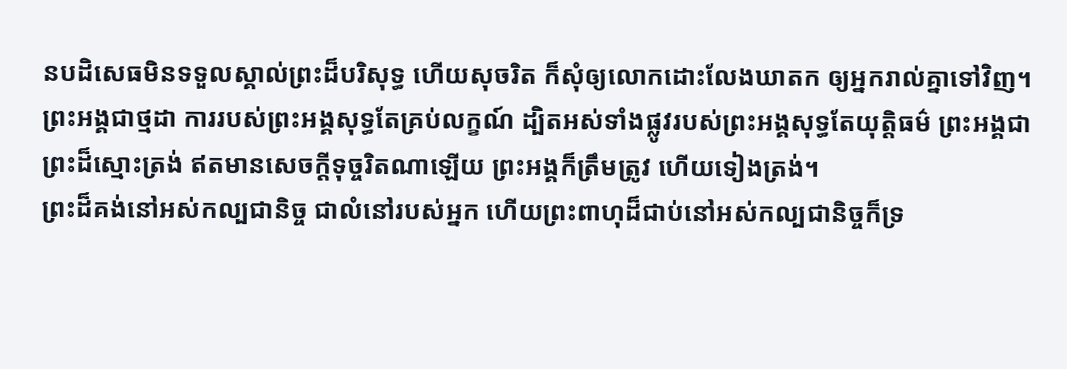នបដិសេធមិនទទួលស្គាល់ព្រះដ៏បរិសុទ្ធ ហើយសុចរិត ក៏សុំឲ្យលោកដោះលែងឃាតក ឲ្យអ្នករាល់គ្នាទៅវិញ។
ព្រះអង្គជាថ្មដា ការរបស់ព្រះអង្គសុទ្ធតែគ្រប់លក្ខណ៍ ដ្បិតអស់ទាំងផ្លូវរបស់ព្រះអង្គសុទ្ធតែយុត្តិធម៌ ព្រះអង្គជាព្រះដ៏ស្មោះត្រង់ ឥតមានសេចក្ដីទុច្ចរិតណាឡើយ ព្រះអង្គក៏ត្រឹមត្រូវ ហើយទៀងត្រង់។
ព្រះដ៏គង់នៅអស់កល្បជានិច្ច ជាលំនៅរបស់អ្នក ហើយព្រះពាហុដ៏ជាប់នៅអស់កល្បជានិច្ចក៏ទ្រ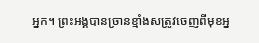អ្នក។ ព្រះអង្គបានច្រានខ្មាំងសត្រូវចេញពីមុខអ្ន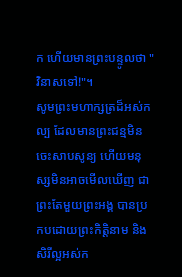ក ហើយមានព្រះបន្ទូលថា "វិនាសទៅ!"។
សូមព្រះមហាក្សត្រដ៏អស់កល្ប ដែលមានព្រះជន្មមិនចេះសាបសូន្យ ហើយមនុស្សមិនអាចមើលឃើញ ជាព្រះតែមួយព្រះអង្គ បានប្រកបដោយព្រះកិត្តិនាម និងសិរីល្អអស់ក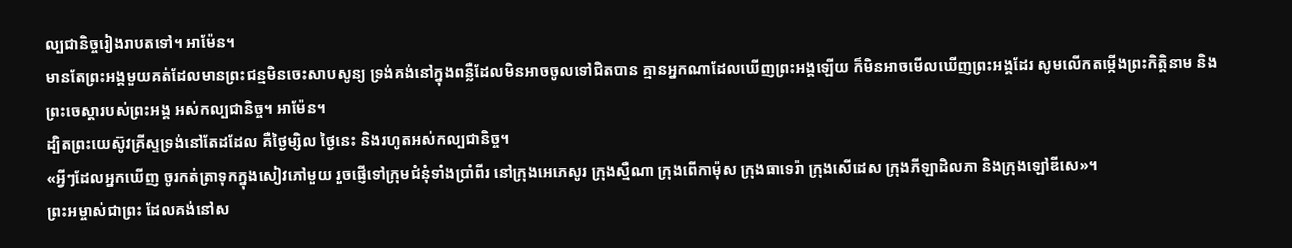ល្បជានិច្ចរៀងរាបតទៅ។ អាម៉ែន។
មានតែព្រះអង្គមួយគត់ដែលមានព្រះជន្មមិនចេះសាបសូន្យ ទ្រង់គង់នៅក្នុងពន្លឺដែលមិនអាចចូលទៅជិតបាន គ្មានអ្នកណាដែលឃើញព្រះអង្គឡើយ ក៏មិនអាចមើលឃើញព្រះអង្គដែរ សូមលើកតម្កើងព្រះកិត្តិនាម និងព្រះចេស្តារបស់ព្រះអង្គ អស់កល្បជានិច្ច។ អាម៉ែន។
ដ្បិតព្រះយេស៊ូវគ្រីស្ទទ្រង់នៅតែដដែល គឺថ្ងៃម្សិល ថ្ងៃនេះ និងរហូតអស់កល្បជានិច្ច។
«អ្វីៗដែលអ្នកឃើញ ចូរកត់ត្រាទុកក្នុងសៀវភៅមួយ រួចផ្ញើទៅក្រុមជំនុំទាំងប្រាំពីរ នៅក្រុងអេភេសូរ ក្រុងស្មឺណា ក្រុងពើកាម៉ុស ក្រុងធាទេរ៉ា ក្រុងសើដេស ក្រុងភីឡាដិលភា និងក្រុងឡៅឌីសេ»។
ព្រះអម្ចាស់ជាព្រះ ដែលគង់នៅស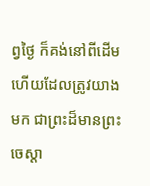ព្វថ្ងៃ ក៏គង់នៅពីដើម ហើយដែលត្រូវយាងមក ជាព្រះដ៏មានព្រះចេស្តា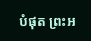បំផុត ព្រះអ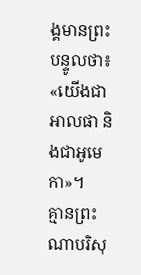ង្គមានព្រះបន្ទូលថា៖ «យើងជាអាលផា និងជាអូមេកា»។
គ្មានព្រះណាបរិសុ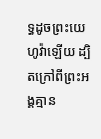ទ្ធដូចព្រះយេហូវ៉ាឡើយ ដ្បិតក្រៅពីព្រះអង្គគ្មាន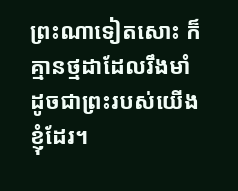ព្រះណាទៀតសោះ ក៏គ្មានថ្មដាដែលរឹងមាំ ដូចជាព្រះរបស់យើងខ្ញុំដែរ។